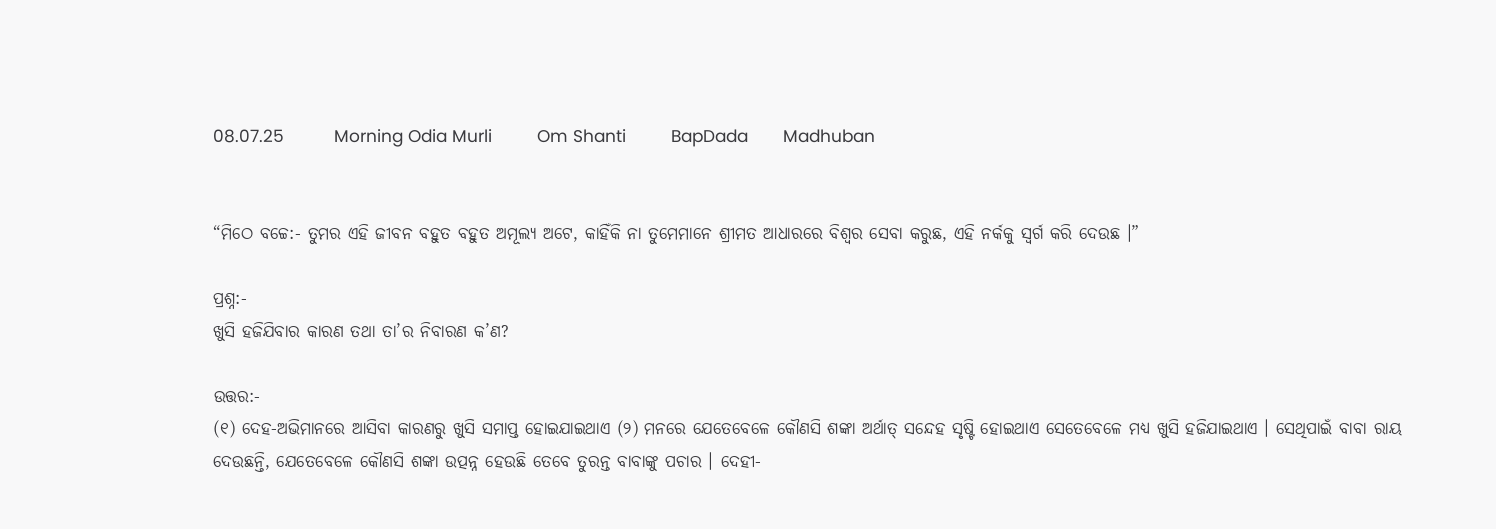08.07.25          Morning Odia Murli         Om Shanti         BapDada       Madhuban


“ମିଠେ ବଚ୍ଚେ:- ତୁମର ଏହି ଜୀବନ ବହୁତ ବହୁତ ଅମୂଲ୍ୟ ଅଟେ, କାହିଁକି ନା ତୁମେମାନେ ଶ୍ରୀମତ ଆଧାରରେ ବିଶ୍ୱର ସେବା କରୁଛ, ଏହି ନର୍କକୁ ସ୍ୱର୍ଗ କରି ଦେଉଛ ।”

ପ୍ରଶ୍ନ:-
ଖୁସି ହଜିଯିବାର କାରଣ ତଥା ତା’ର ନିବାରଣ କ’ଣ?

ଉତ୍ତର:-
(୧) ଦେହ-ଅଭିମାନରେ ଆସିବା କାରଣରୁ ଖୁସି ସମାପ୍ତ ହୋଇଯାଇଥାଏ (୨) ମନରେ ଯେତେବେଳେ କୌଣସି ଶଙ୍କା ଅର୍ଥାତ୍ ସନ୍ଦେହ ସୃଷ୍ଟି ହୋଇଥାଏ ସେତେବେଳେ ମଧ୍ୟ ଖୁସି ହଜିଯାଇଥାଏ । ସେଥିପାଇଁ ବାବା ରାୟ ଦେଉଛନ୍ତି, ଯେତେବେଳେ କୌଣସି ଶଙ୍କା ଉତ୍ପନ୍ନ ହେଉଛି ତେବେ ତୁରନ୍ତ ବାବାଙ୍କୁ ପଚାର । ଦେହୀ-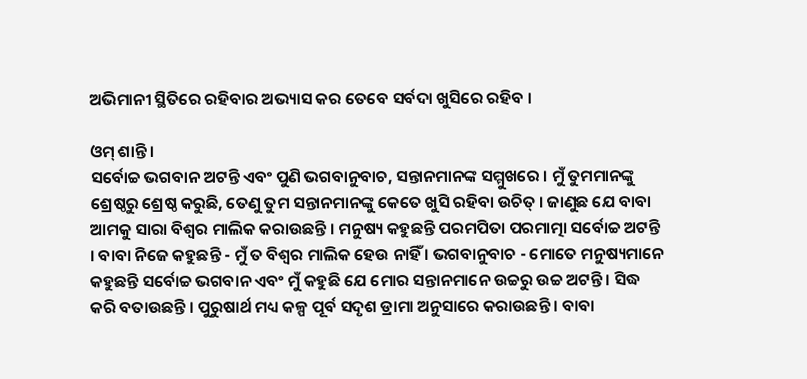ଅଭିମାନୀ ସ୍ଥିତିରେ ରହିବାର ଅଭ୍ୟାସ କର ତେବେ ସର୍ବଦା ଖୁସିରେ ରହିବ ।

ଓମ୍ ଶାନ୍ତି ।
ସର୍ବୋଚ୍ଚ ଭଗବାନ ଅଟନ୍ତି ଏବଂ ପୁଣି ଭଗବାନୁବାଚ, ସନ୍ତାନମାନଙ୍କ ସମ୍ମୁଖରେ । ମୁଁ ତୁମମାନଙ୍କୁ ଶ୍ରେଷ୍ଠରୁ ଶ୍ରେଷ୍ଠ କରୁଛି, ତେଣୁ ତୁମ ସନ୍ତାନମାନଙ୍କୁ କେତେ ଖୁସି ରହିବା ଉଚିତ୍ । ଜାଣୁଛ ଯେ ବାବା ଆମକୁ ସାରା ବିଶ୍ୱର ମାଲିକ କରାଉଛନ୍ତି । ମନୁଷ୍ୟ କହୁଛନ୍ତି ପରମପିତା ପରମାତ୍ମା ସର୍ବୋଚ୍ଚ ଅଟନ୍ତି । ବାବା ନିଜେ କହୁଛନ୍ତି - ମୁଁ ତ ବିଶ୍ୱର ମାଲିକ ହେଉ ନାହିଁ । ଭଗବାନୁବାଚ - ମୋତେ ମନୁଷ୍ୟମାନେ କହୁଛନ୍ତି ସର୍ବୋଚ୍ଚ ଭଗବାନ ଏବଂ ମୁଁ କହୁଛି ଯେ ମୋର ସନ୍ତାନମାନେ ଉଚ୍ଚରୁ ଉଚ୍ଚ ଅଟନ୍ତି । ସିଦ୍ଧ କରି ବତାଉଛନ୍ତି । ପୁରୁଷାର୍ଥ ମଧ୍ୟ କଳ୍ପ ପୂର୍ବ ସଦୃଶ ଡ୍ରାମା ଅନୁସାରେ କରାଉଛନ୍ତି । ବାବା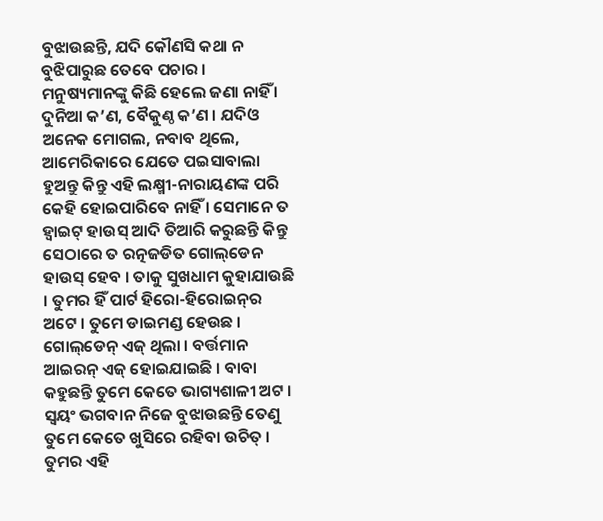ବୁଝାଉଛନ୍ତି, ଯଦି କୌଣସି କଥା ନ ବୁଝିପାରୁଛ ତେବେ ପଚାର । ମନୁଷ୍ୟମାନଙ୍କୁ କିଛି ହେଲେ ଜଣା ନାହିଁ । ଦୁନିଆ କ’ଣ, ବୈକୁଣ୍ଠ କ’ଣ । ଯଦିଓ ଅନେକ ମୋଗଲ, ନବାବ ଥିଲେ, ଆମେରିକାରେ ଯେତେ ପଇସାବାଲା ହୁଅନ୍ତୁ କିନ୍ତୁ ଏହି ଲକ୍ଷ୍ମୀ-ନାରାୟଣଙ୍କ ପରି କେହି ହୋଇପାରିବେ ନାହିଁ । ସେମାନେ ତ ହ୍ୱାଇଟ୍ ହାଉସ୍ ଆଦି ତିଆରି କରୁଛନ୍ତି କିନ୍ତୁ ସେଠାରେ ତ ରତ୍ନଜଡିତ ଗୋଲ୍‌ଡେନ ହାଉସ୍ ହେବ । ତାକୁ ସୁଖଧାମ କୁହାଯାଉଛି । ତୁମର ହିଁ ପାର୍ଟ ହିରୋ-ହିରୋଇନ୍‌ର ଅଟେ । ତୁମେ ଡାଇମଣ୍ଡ ହେଉଛ । ଗୋଲ୍‌ଡେନ୍ ଏଜ୍ ଥିଲା । ବର୍ତ୍ତମାନ ଆଇରନ୍ ଏଜ୍ ହୋଇଯାଇଛି । ବାବା କହୁଛନ୍ତି ତୁମେ କେତେ ଭାଗ୍ୟଶାଳୀ ଅଟ । ସ୍ୱୟଂ ଭଗବାନ ନିଜେ ବୁଝାଉଛନ୍ତି ତେଣୁ ତୁମେ କେତେ ଖୁସିରେ ରହିବା ଉଚିତ୍ । ତୁମର ଏହି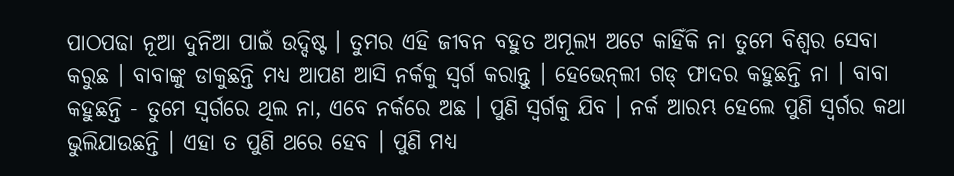ପାଠପଢା ନୂଆ ଦୁନିଆ ପାଇଁ ଉଦ୍ଦିଷ୍ଟ । ତୁମର ଏହି ଜୀବନ ବହୁତ ଅମୂଲ୍ୟ ଅଟେ କାହିଁକି ନା ତୁମେ ବିଶ୍ୱର ସେବା କରୁଛ । ବାବାଙ୍କୁ ଡାକୁଛନ୍ତି ମଧ୍ୟ ଆପଣ ଆସି ନର୍କକୁ ସ୍ୱର୍ଗ କରାନ୍ତୁ । ହେଭେନ୍‌ଲୀ ଗଡ୍ ଫାଦର କହୁଛନ୍ତି ନା । ବାବା କହୁଛନ୍ତି - ତୁମେ ସ୍ୱର୍ଗରେ ଥିଲ ନା, ଏବେ ନର୍କରେ ଅଛ । ପୁଣି ସ୍ୱର୍ଗକୁ ଯିବ । ନର୍କ ଆରମ୍ଭ ହେଲେ ପୁଣି ସ୍ୱର୍ଗର କଥା ଭୁଲିଯାଉଛନ୍ତି । ଏହା ତ ପୁଣି ଥରେ ହେବ । ପୁଣି ମଧ୍ୟ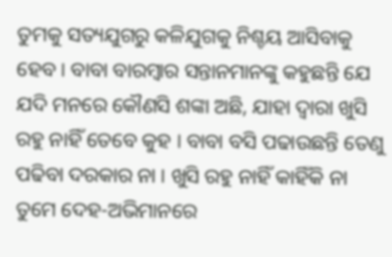ତୁମକୁ ସତ୍ୟଯୁଗରୁ କଳିଯୁଗକୁ ନିଶ୍ଚୟ ଆସିବାକୁ ହେବ । ବାବା ବାରମ୍ବାର ସନ୍ତାନମାନଙ୍କୁ କହୁଛନ୍ତି ଯେ ଯଦି ମନରେ କୌଣସି ଶଙ୍କା ଅଛି, ଯାହା ଦ୍ୱାରା ଖୁସି ରହୁ ନାହିଁ ତେବେ କୁହ । ବାବା ବସି ପଢାଉଛନ୍ତି ତେଣୁ ପଢିବା ଦରକାର ନା । ଖୁସି ରହୁ ନାହିଁ କାହିଁକି ନା ତୁମେ ଦେହ-ଅଭିମାନରେ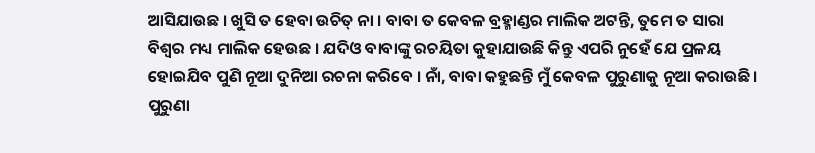ଆସିଯାଉଛ । ଖୁସି ତ ହେବା ଉଚିତ୍ ନା । ବାବା ତ କେବଳ ବ୍ରହ୍ମାଣ୍ଡର ମାଲିକ ଅଟନ୍ତି, ତୁମେ ତ ସାରା ବିଶ୍ୱର ମଧ୍ୟ ମାଲିକ ହେଉଛ । ଯଦିଓ ବାବାଙ୍କୁ ରଚୟିତା କୁହାଯାଉଛି କିନ୍ତୁ ଏପରି ନୁହେଁ ଯେ ପ୍ରଳୟ ହୋଇଯିବ ପୁଣି ନୂଆ ଦୁନିଆ ରଚନା କରିବେ । ନାଁ, ବାବା କହୁଛନ୍ତି ମୁଁ କେବଳ ପୁରୁଣାକୁ ନୂଆ କରାଉଛି । ପୁରୁଣା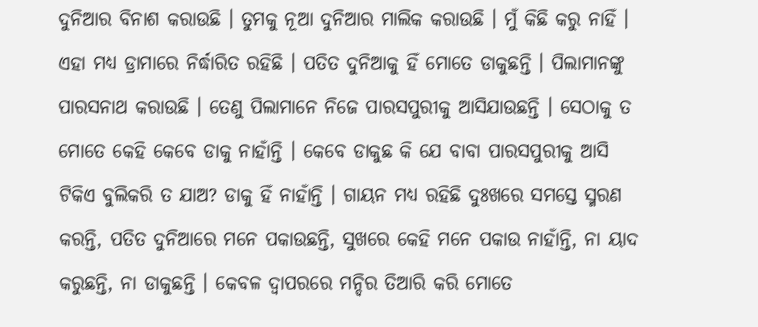ଦୁନିଆର ବିନାଶ କରାଉଛି । ତୁମକୁ ନୂଆ ଦୁନିଆର ମାଲିକ କରାଉଛି । ମୁଁ କିଛି କରୁ ନାହିଁ । ଏହା ମଧ୍ୟ ଡ୍ରାମାରେ ନିର୍ଦ୍ଧାରିତ ରହିଛି । ପତିତ ଦୁନିଆକୁ ହିଁ ମୋତେ ଡାକୁଛନ୍ତି । ପିଲାମାନଙ୍କୁ ପାରସନାଥ କରାଉଛି । ତେଣୁ ପିଲାମାନେ ନିଜେ ପାରସପୁରୀକୁ ଆସିଯାଉଛନ୍ତି । ସେଠାକୁ ତ ମୋତେ କେହି କେବେ ଡାକୁ ନାହାଁନ୍ତି । କେବେ ଡାକୁଛ କି ଯେ ବାବା ପାରସପୁରୀକୁ ଆସି ଟିକିଏ ବୁଲିକରି ତ ଯାଅ? ଡାକୁ ହିଁ ନାହାଁନ୍ତି । ଗାୟନ ମଧ୍ୟ ରହିଛି ଦୁଃଖରେ ସମସ୍ତେ ସ୍ମରଣ କରନ୍ତି, ପତିତ ଦୁନିଆରେ ମନେ ପକାଉଛନ୍ତି, ସୁଖରେ କେହି ମନେ ପକାଉ ନାହାଁନ୍ତି, ନା ୟାଦ କରୁଛନ୍ତି, ନା ଡାକୁଛନ୍ତି । କେବଳ ଦ୍ୱାପରରେ ମନ୍ଦିର ତିଆରି କରି ମୋତେ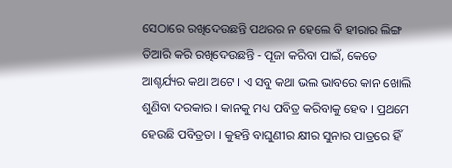ସେଠାରେ ରଖିଦେଉଛନ୍ତି ପଥରର ନ ହେଲେ ବି ହୀରାର ଲିଙ୍ଗ ତିଆରି କରି ରଖିଦେଉଛନ୍ତି - ପୂଜା କରିବା ପାଇଁ, କେତେ ଆଶ୍ଚର୍ଯ୍ୟର କଥା ଅଟେ । ଏ ସବୁ କଥା ଭଲ ଭାବରେ କାନ ଖୋଲି ଶୁଣିବା ଦରକାର । କାନକୁ ମଧ୍ୟ ପବିତ୍ର କରିବାକୁ ହେବ । ପ୍ରଥମେ ହେଉଛି ପବିତ୍ରତା । କୁହନ୍ତି ବାଘୁଣୀର କ୍ଷୀର ସୁନାର ପାତ୍ରରେ ହିଁ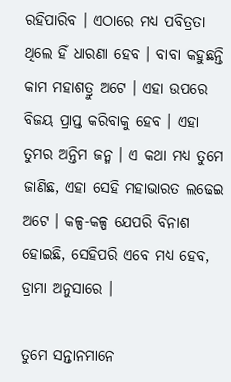ରହିପାରିବ । ଏଠାରେ ମଧ୍ୟ ପବିତ୍ରତା ଥିଲେ ହିଁ ଧାରଣା ହେବ । ବାବା କହୁଛନ୍ତି କାମ ମହାଶତ୍ରୁ ଅଟେ । ଏହା ଉପରେ ବିଜୟ ପ୍ରାପ୍ତ କରିବାକୁ ହେବ । ଏହା ତୁମର ଅନ୍ତିମ ଜନ୍ମ । ଏ କଥା ମଧ୍ୟ ତୁମେ ଜାଣିଛ, ଏହା ସେହି ମହାଭାରତ ଲଢେଇ ଅଟେ । କଳ୍ପ-କଳ୍ପ ଯେପରି ବିନାଶ ହୋଇଛି, ସେହିପରି ଏବେ ମଧ୍ୟ ହେବ, ଡ୍ରାମା ଅନୁସାରେ ।

ତୁମେ ସନ୍ତାନମାନେ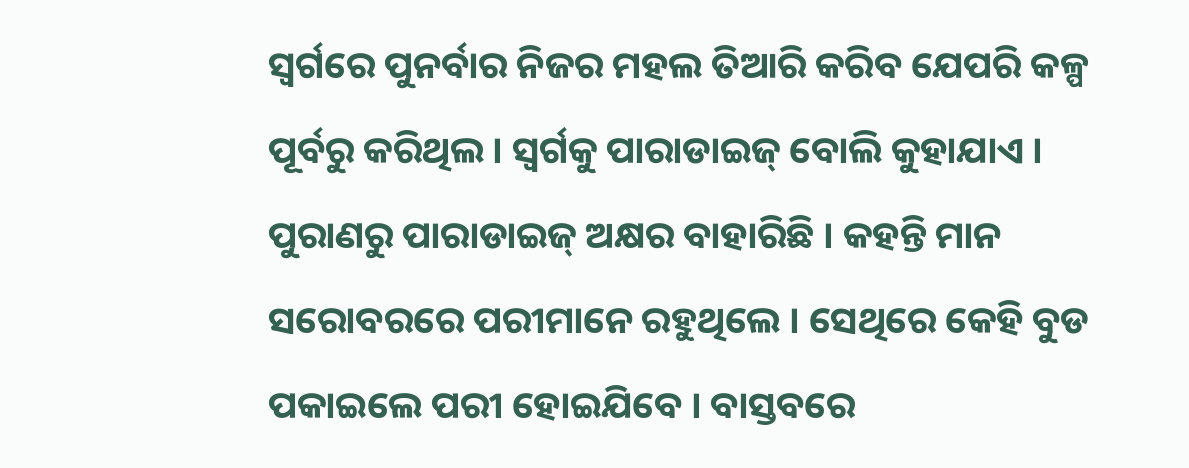ସ୍ୱର୍ଗରେ ପୁନର୍ବାର ନିଜର ମହଲ ତିଆରି କରିବ ଯେପରି କଳ୍ପ ପୂର୍ବରୁ କରିଥିଲ । ସ୍ୱର୍ଗକୁ ପାରାଡାଇଜ୍ ବୋଲି କୁହାଯାଏ । ପୁରାଣରୁ ପାରାଡାଇଜ୍ ଅକ୍ଷର ବାହାରିଛି । କହନ୍ତି ମାନ ସରୋବରରେ ପରୀମାନେ ରହୁଥିଲେ । ସେଥିରେ କେହି ବୁଡ ପକାଇଲେ ପରୀ ହୋଇଯିବେ । ବାସ୍ତବରେ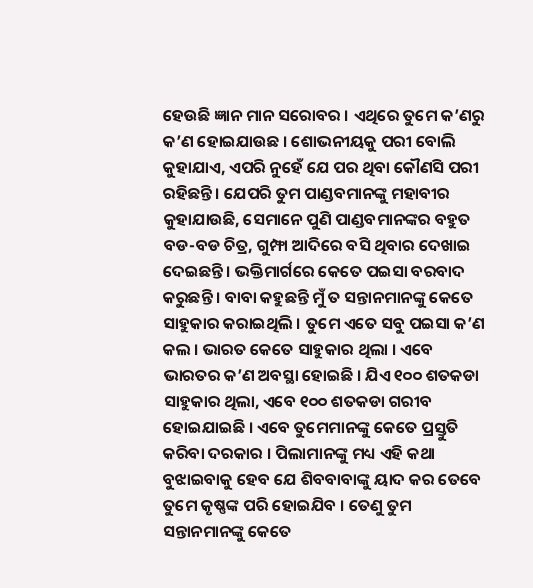ହେଉଛି ଜ୍ଞାନ ମାନ ସରୋବର । ଏଥିରେ ତୁମେ କ’ଣରୁ କ’ଣ ହୋଇଯାଉଛ । ଶୋଭନୀୟକୁ ପରୀ ବୋଲି କୁହାଯାଏ, ଏପରି ନୁହେଁ ଯେ ପର ଥିବା କୌଣସି ପରୀ ରହିଛନ୍ତି । ଯେପରି ତୁମ ପାଣ୍ଡବମାନଙ୍କୁ ମହାବୀର କୁହାଯାଉଛି, ସେମାନେ ପୁଣି ପାଣ୍ଡବମାନଙ୍କର ବହୁତ ବଡ-ବଡ ଚିତ୍ର, ଗୁମ୍ଫା ଆଦିରେ ବସି ଥିବାର ଦେଖାଇ ଦେଇଛନ୍ତି । ଭକ୍ତିମାର୍ଗରେ କେତେ ପଇସା ବରବାଦ କରୁଛନ୍ତି । ବାବା କହୁଛନ୍ତି ମୁଁ ତ ସନ୍ତାନମାନଙ୍କୁ କେତେ ସାହୁକାର କରାଇଥିଲି । ତୁମେ ଏତେ ସବୁ ପଇସା କ’ଣ କଲ । ଭାରତ କେତେ ସାହୁକାର ଥିଲା । ଏବେ ଭାରତର କ’ଣ ଅବସ୍ଥା ହୋଇଛି । ଯିଏ ୧୦୦ ଶତକଡା ସାହୁକାର ଥିଲା, ଏବେ ୧୦୦ ଶତକଡା ଗରୀବ ହୋଇଯାଇଛି । ଏବେ ତୁମେମାନଙ୍କୁ କେତେ ପ୍ରସ୍ତୁତି କରିବା ଦରକାର । ପିଲାମାନଙ୍କୁ ମଧ୍ୟ ଏହି କଥା ବୁଝାଇବାକୁ ହେବ ଯେ ଶିବବାବାଙ୍କୁ ୟାଦ କର ତେବେ ତୁମେ କୃଷ୍ଣଙ୍କ ପରି ହୋଇଯିବ । ତେଣୁ ତୁମ ସନ୍ତାନମାନଙ୍କୁ କେତେ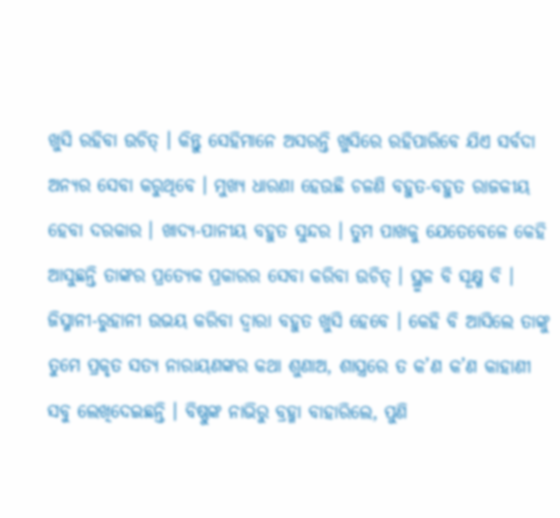ଖୁସି ରହିବା ଉଚିତ୍ । କିନ୍ତୁ ସେହିମାନେ ଅସରନ୍ତି ଖୁସିରେ ରହିପାରିବେ ଯିଏ ସର୍ବଦା ଅନ୍ୟର ସେବା କରୁଥିବେ । ମୁଖ୍ୟ ଧାରଣା ହେଉଛି ଚଳଣି ବହୁତ-ବହୁତ ରାଜକୀୟ ହେବା ଦରକାର । ଖାଦ୍ୟ-ପାନୀୟ ବହୁତ ସୁନ୍ଦର । ତୁମ ପାଖକୁ ଯେତେବେଳେ କେହି ଆସୁଛନ୍ତି ତାଙ୍କର ପ୍ରତ୍ୟେକ ପ୍ରକାରର ସେବା କରିବା ଉଚିତ୍ । ସ୍ଥୁଳ ବି ସୂକ୍ଷ୍ମ ବି । ଜିସ୍ମାନୀ-ରୁହାନୀ ଉଭୟ କରିବା ଦ୍ୱାରା ବହୁତ ଖୁସି ହେବେ । କେହି ବି ଆସିଲେ ତାଙ୍କୁ ତୁମେ ପ୍ରକୃତ ସତ୍ୟ ନାରାୟଣଙ୍କର କଥା ଶୁଣାଅ, ଶାସ୍ତ୍ରରେ ତ କ’ଣ କ’ଣ କାହାଣୀ ସବୁ ଲେଖିଦେଇଛନ୍ତି । ବିଷ୍ଣୁଙ୍କ ନାଭିରୁ ବ୍ରହ୍ମା ବାହାରିଲେ, ପୁଣି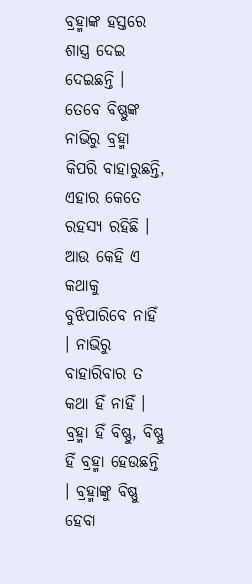ବ୍ରହ୍ମାଙ୍କ ହସ୍ତରେ ଶାସ୍ତ୍ର ଦେଇ ଦେଇଛନ୍ତି । ତେବେ ବିଷ୍ଣୁଙ୍କ ନାଭିରୁ ବ୍ରହ୍ମା କିପରି ବାହାରୁଛନ୍ତି, ଏହାର କେତେ ରହସ୍ୟ ରହିଛି । ଆଉ କେହି ଏ କଥାକୁ ବୁଝିପାରିବେ ନାହିଁ । ନାଭିରୁ ବାହାରିବାର ତ କଥା ହିଁ ନାହିଁ । ବ୍ରହ୍ମା ହିଁ ବିଷ୍ଣୁ, ବିଷ୍ଣୁ ହିଁ ବ୍ରହ୍ମା ହେଉଛନ୍ତି । ବ୍ରହ୍ମାଙ୍କୁ ବିଷ୍ଣୁ ହେବା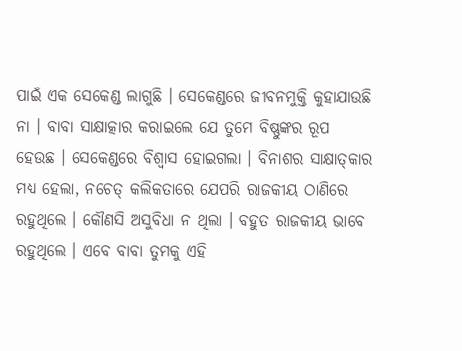ପାଇଁ ଏକ ସେକେଣ୍ଡ ଲାଗୁଛି । ସେକେଣ୍ଡରେ ଜୀବନମୁକ୍ତି କୁହାଯାଉଛି ନା । ବାବା ସାକ୍ଷାତ୍କାର କରାଇଲେ ଯେ ତୁମେ ବିଷ୍ଣୁଙ୍କର ରୂପ ହେଉଛ । ସେକେଣ୍ଡରେ ବିଶ୍ୱାସ ହୋଇଗଲା । ବିନାଶର ସାକ୍ଷାତ୍‌କାର ମଧ୍ୟ ହେଲା, ନଚେତ୍ କଲିକତାରେ ଯେପରି ରାଜକୀୟ ଠାଣିରେ ରହୁଥିଲେ । କୌଣସି ଅସୁବିଧା ନ ଥିଲା । ବହୁତ ରାଜକୀୟ ଭାବେ ରହୁଥିଲେ । ଏବେ ବାବା ତୁମକୁ ଏହି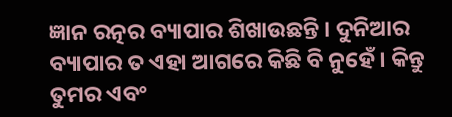ଜ୍ଞାନ ରତ୍ନର ବ୍ୟାପାର ଶିଖାଉଛନ୍ତି । ଦୁନିଆର ବ୍ୟାପାର ତ ଏହା ଆଗରେ କିଛି ବି ନୁହେଁ । କିନ୍ତୁ ତୁମର ଏବଂ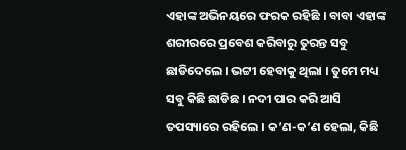ଏହାଙ୍କ ଅଭିନୟରେ ଫରକ ରହିଛି । ବାବା ଏହାଙ୍କ ଶରୀରରେ ପ୍ରବେଶ କରିବାରୁ ତୁରନ୍ତ ସବୁ ଛାଡିଦେଲେ । ଭଟ୍ଟୀ ହେବାକୁ ଥିଲା । ତୁମେ ମଧ୍ୟ ସବୁ କିଛି ଛାଡିଛ । ନଦୀ ପାର କରି ଆସି ତପସ୍ୟାରେ ରହିଲେ । କ’ଣ-କ’ଣ ହେଲା, କିଛି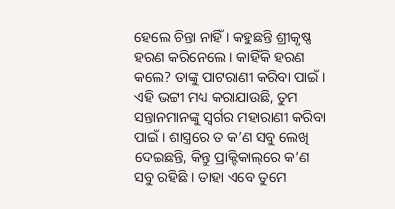ହେଲେ ଚିନ୍ତା ନାହିଁ । କହୁଛନ୍ତି ଶ୍ରୀକୃଷ୍ଣ ହରଣ କରିନେଲେ । କାହିଁକି ହରଣ କଲେ? ତାଙ୍କୁ ପାଟରାଣୀ କରିବା ପାଇଁ । ଏହି ଭଟ୍ଟୀ ମଧ୍ୟ କରାଯାଉଛି, ତୁମ ସନ୍ତାନମାନଙ୍କୁ ସ୍ୱର୍ଗର ମହାରାଣୀ କରିବା ପାଇଁ । ଶାସ୍ତ୍ରରେ ତ କ’ଣ ସବୁ ଲେଖି ଦେଇଛନ୍ତି, କିନ୍ତୁ ପ୍ରାକ୍ଟିକାଲ୍‌ରେ କ’ଣ ସବୁ ରହିଛି । ତାହା ଏବେ ତୁମେ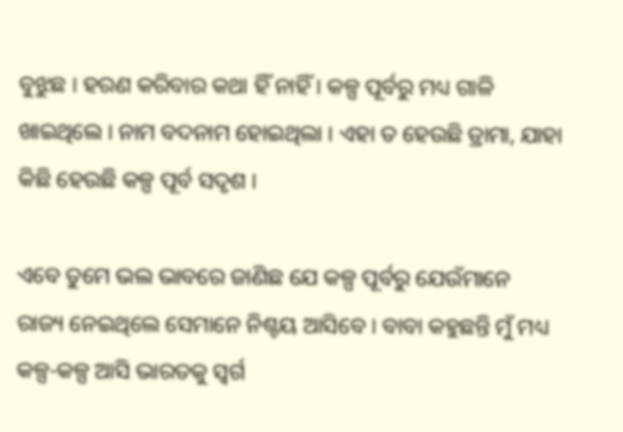ବୁଝୁଛ । ହରଣ କରିବାର କଥା ହିଁ ନାହିଁ । କଳ୍ପ ପୂର୍ବରୁ ମଧ୍ୟ ଗାଳି ଖାଇଥିଲେ । ନାମ ବଦନାମ ହୋଇଥିଲା । ଏହା ତ ହେଉଛି ଡ୍ରାମା, ଯାହା କିଛି ହେଉଛି କଳ୍ପ ପୂର୍ବ ସଦୃଶ ।

ଏବେ ତୁମେ ଭଲ ଭାବରେ ଜାଣିଛ ଯେ କଳ୍ପ ପୂର୍ବରୁ ଯେଉଁମାନେ ରାଜ୍ୟ ନେଇଥିଲେ ସେମାନେ ନିଶ୍ଚୟ ଆସିବେ । ବାବା କହୁଛନ୍ତି ମୁଁ ମଧ୍ୟ କଳ୍ପ-କଳ୍ପ ଆସି ଭାରତକୁ ସ୍ୱର୍ଗ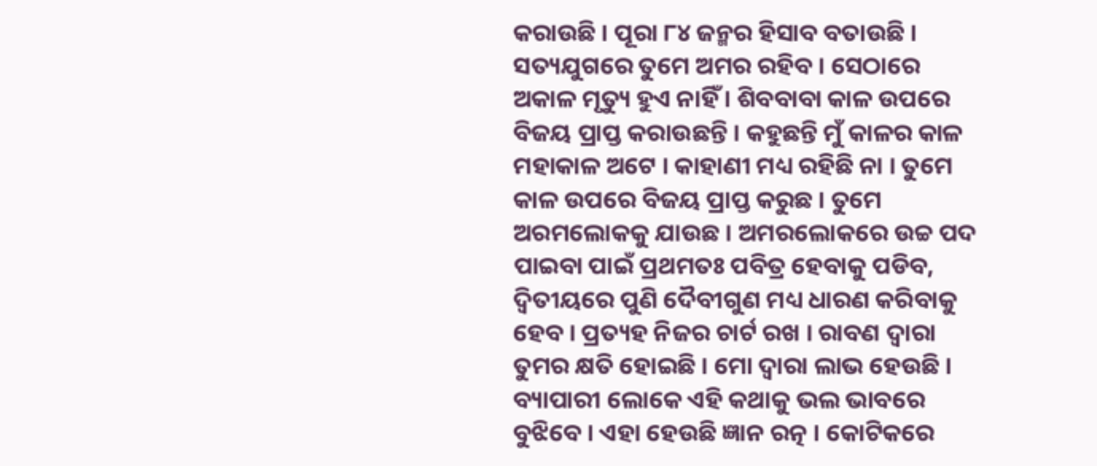କରାଉଛି । ପୂରା ୮୪ ଜନ୍ମର ହିସାବ ବତାଉଛି । ସତ୍ୟଯୁଗରେ ତୁମେ ଅମର ରହିବ । ସେଠାରେ ଅକାଳ ମୃତ୍ୟୁ ହୁଏ ନାହିଁ । ଶିବବାବା କାଳ ଉପରେ ବିଜୟ ପ୍ରାପ୍ତ କରାଉଛନ୍ତି । କହୁଛନ୍ତି ମୁଁ କାଳର କାଳ ମହାକାଳ ଅଟେ । କାହାଣୀ ମଧ୍ୟ ରହିଛି ନା । ତୁମେ କାଳ ଉପରେ ବିଜୟ ପ୍ରାପ୍ତ କରୁଛ । ତୁମେ ଅରମଲୋକକୁ ଯାଉଛ । ଅମରଲୋକରେ ଉଚ୍ଚ ପଦ ପାଇବା ପାଇଁ ପ୍ରଥମତଃ ପବିତ୍ର ହେବାକୁ ପଡିବ, ଦ୍ୱିତୀୟରେ ପୁଣି ଦୈବୀଗୁଣ ମଧ୍ୟ ଧାରଣ କରିବାକୁ ହେବ । ପ୍ରତ୍ୟହ ନିଜର ଚାର୍ଟ ରଖ । ରାବଣ ଦ୍ୱାରା ତୁମର କ୍ଷତି ହୋଇଛି । ମୋ ଦ୍ୱାରା ଲାଭ ହେଉଛି । ବ୍ୟାପାରୀ ଲୋକେ ଏହି କଥାକୁ ଭଲ ଭାବରେ ବୁଝିବେ । ଏହା ହେଉଛି ଜ୍ଞାନ ରତ୍ନ । କୋଟିକରେ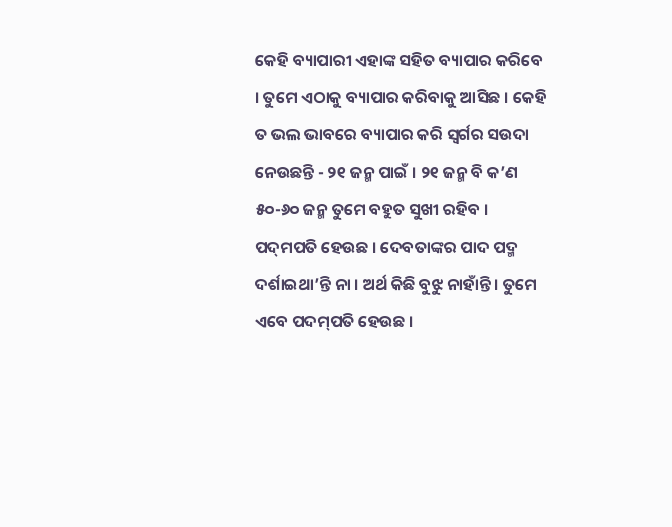କେହି ବ୍ୟାପାରୀ ଏହାଙ୍କ ସହିତ ବ୍ୟାପାର କରିବେ । ତୁମେ ଏଠାକୁ ବ୍ୟାପାର କରିବାକୁ ଆସିଛ । କେହି ତ ଭଲ ଭାବରେ ବ୍ୟାପାର କରି ସ୍ୱର୍ଗର ସଉଦା ନେଉଛନ୍ତି - ୨୧ ଜନ୍ମ ପାଇଁ । ୨୧ ଜନ୍ମ ବି କ’ଣ ୫୦-୬୦ ଜନ୍ମ ତୁମେ ବହୁତ ସୁଖୀ ରହିବ । ପଦ୍‌ମପତି ହେଉଛ । ଦେବତାଙ୍କର ପାଦ ପଦ୍ମ ଦର୍ଶାଇଥା’ନ୍ତି ନା । ଅର୍ଥ କିଛି ବୁଝୁ ନାହାଁନ୍ତି । ତୁମେ ଏବେ ପଦମ୍‌ପତି ହେଉଛ ।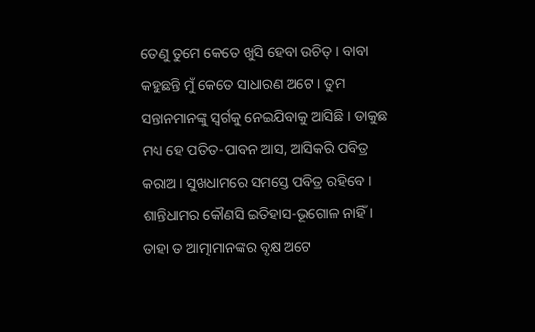ତେଣୁ ତୁମେ କେତେ ଖୁସି ହେବା ଉଚିତ୍ । ବାବା କହୁଛନ୍ତି ମୁଁ କେତେ ସାଧାରଣ ଅଟେ । ତୁମ ସନ୍ତାନମାନଙ୍କୁ ସ୍ୱର୍ଗକୁ ନେଇଯିବାକୁ ଆସିଛି । ଡାକୁଛ ମଧ୍ୟ ହେ ପତିତ-ପାବନ ଆସ, ଆସିକରି ପବିତ୍ର କରାଅ । ସୁଖଧାମରେ ସମସ୍ତେ ପବିତ୍ର ରହିବେ । ଶାନ୍ତିଧାମର କୌଣସି ଇତିହାସ-ଭୂଗୋଳ ନାହିଁ । ତାହା ତ ଆତ୍ମାମାନଙ୍କର ବୃକ୍ଷ ଅଟେ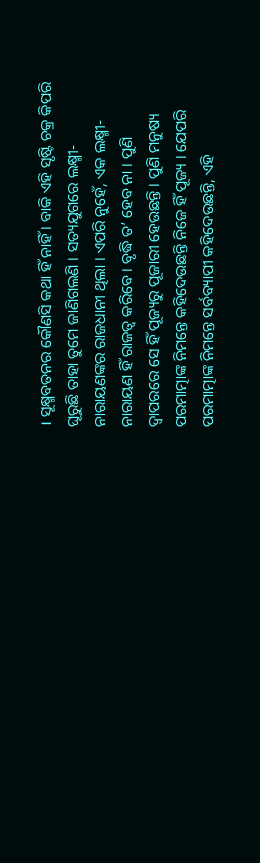। ସୂକ୍ଷ୍ମବତନର କୌଣସି କଥା ହିଁ ନାହିଁ । ବାକି ଏହି ସୃଷ୍ଟି ଚକ୍ର କିପରି ଘୂରୁଛି ତାହା ତୁମେ ଜାଣିଗଲଣି । ସତ୍ୟଯୁଗରେ ଲକ୍ଷ୍ମୀ-ନାରାୟଣଙ୍କର ରାଜଧାନୀ ଥିଲା । ଏପରି ନୁହେଁ, ଏକ ଲକ୍ଷ୍ମୀ-ନାରାୟଣ ହିଁ ରାଜତ୍ୱ କରିବେ । ବୃଦ୍ଧି ତ’ ହେବ ନା । ପୁଣି ଦ୍ୱାପରରେ ସେ ହିଁ ପୂଜ୍ୟରୁ ପୂଜାରୀ ହେଉଛନ୍ତି । ପୁଣି ମନୁଷ୍ୟ ପରମାତ୍ମାଙ୍କ ନିମନ୍ତେ କହିଦେଉଛନ୍ତି ନିଜେ ହିଁ ପୂଜ୍ୟ । ଯେପରି ପରମାତ୍ମାଙ୍କ ନିମନ୍ତେ ସର୍ବବ୍ୟାପୀ କହିଦେଉଛନ୍ତି, ଏହି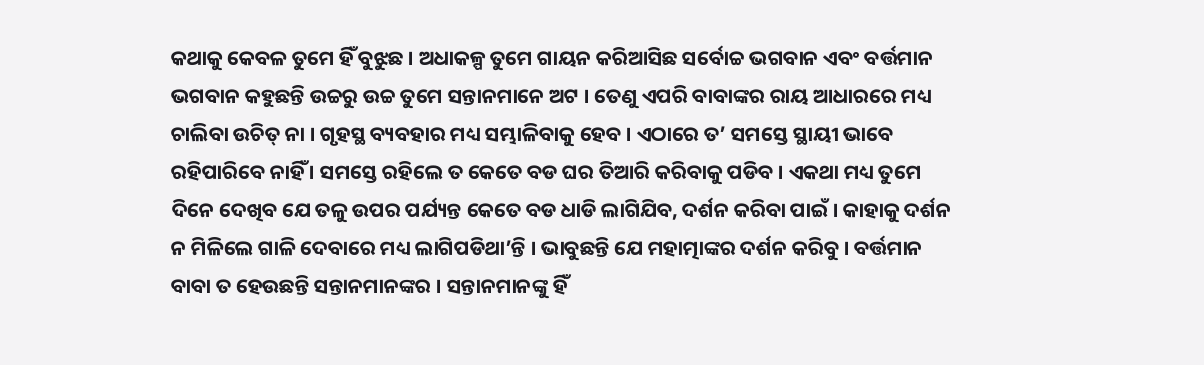କଥାକୁ କେବଳ ତୁମେ ହିଁ ବୁଝୁଛ । ଅଧାକଳ୍ପ ତୁମେ ଗାୟନ କରିଆସିଛ ସର୍ବୋଚ୍ଚ ଭଗବାନ ଏବଂ ବର୍ତ୍ତମାନ ଭଗବାନ କହୁଛନ୍ତି ଉଚ୍ଚରୁ ଉଚ୍ଚ ତୁମେ ସନ୍ତାନମାନେ ଅଟ । ତେଣୁ ଏପରି ବାବାଙ୍କର ରାୟ ଆଧାରରେ ମଧ୍ୟ ଚାଲିବା ଉଚିତ୍ ନା । ଗୃହସ୍ଥ ବ୍ୟବହାର ମଧ୍ୟ ସମ୍ଭାଳିବାକୁ ହେବ । ଏଠାରେ ତ’ ସମସ୍ତେ ସ୍ଥାୟୀ ଭାବେ ରହିପାରିବେ ନାହିଁ । ସମସ୍ତେ ରହିଲେ ତ କେତେ ବଡ ଘର ତିଆରି କରିବାକୁ ପଡିବ । ଏକଥା ମଧ୍ୟ ତୁମେ ଦିନେ ଦେଖିବ ଯେ ତଳୁ ଉପର ପର୍ଯ୍ୟନ୍ତ କେତେ ବଡ ଧାଡି ଲାଗିଯିବ, ଦର୍ଶନ କରିବା ପାଇଁ । କାହାକୁ ଦର୍ଶନ ନ ମିଳିଲେ ଗାଳି ଦେବାରେ ମଧ୍ୟ ଲାଗିପଡିଥା’ନ୍ତି । ଭାବୁଛନ୍ତି ଯେ ମହାତ୍ମାଙ୍କର ଦର୍ଶନ କରିବୁ । ବର୍ତ୍ତମାନ ବାବା ତ ହେଉଛନ୍ତି ସନ୍ତାନମାନଙ୍କର । ସନ୍ତାନମାନଙ୍କୁ ହିଁ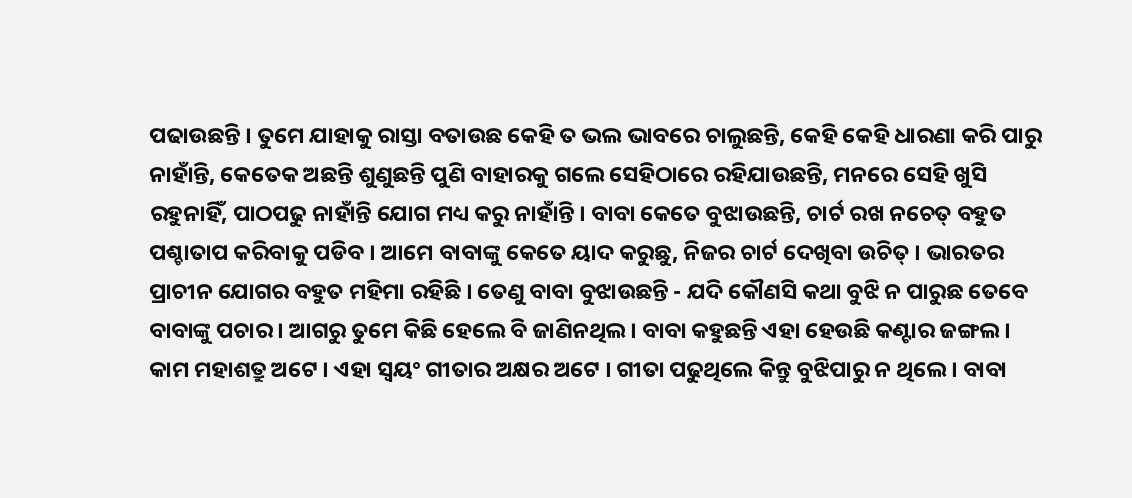ପଢାଉଛନ୍ତି । ତୁମେ ଯାହାକୁ ରାସ୍ତା ବତାଉଛ କେହି ତ ଭଲ ଭାବରେ ଚାଲୁଛନ୍ତି, କେହି କେହି ଧାରଣା କରି ପାରୁ ନାହାଁନ୍ତି, କେତେକ ଅଛନ୍ତି ଶୁଣୁଛନ୍ତି ପୁଣି ବାହାରକୁ ଗଲେ ସେହିଠାରେ ରହିଯାଉଛନ୍ତି, ମନରେ ସେହି ଖୁସି ରହୁନାହିଁ, ପାଠପଢୁ ନାହାଁନ୍ତି ଯୋଗ ମଧ୍ୟ କରୁ ନାହାଁନ୍ତି । ବାବା କେତେ ବୁଝାଉଛନ୍ତି, ଚାର୍ଟ ରଖ ନଚେତ୍ ବହୁତ ପଶ୍ଚାତାପ କରିବାକୁ ପଡିବ । ଆମେ ବାବାଙ୍କୁ କେତେ ୟାଦ କରୁଛୁ, ନିଜର ଚାର୍ଟ ଦେଖିବା ଉଚିତ୍ । ଭାରତର ପ୍ରାଚୀନ ଯୋଗର ବହୁତ ମହିମା ରହିଛି । ତେଣୁ ବାବା ବୁଝାଉଛନ୍ତି - ଯଦି କୌଣସି କଥା ବୁଝି ନ ପାରୁଛ ତେବେ ବାବାଙ୍କୁ ପଚାର । ଆଗରୁ ତୁମେ କିଛି ହେଲେ ବି ଜାଣିନଥିଲ । ବାବା କହୁଛନ୍ତି ଏହା ହେଉଛି କଣ୍ଟାର ଜଙ୍ଗଲ । କାମ ମହାଶତ୍ରୁ ଅଟେ । ଏହା ସ୍ୱୟଂ ଗୀତାର ଅକ୍ଷର ଅଟେ । ଗୀତା ପଢୁଥିଲେ କିନ୍ତୁ ବୁଝିପାରୁ ନ ଥିଲେ । ବାବା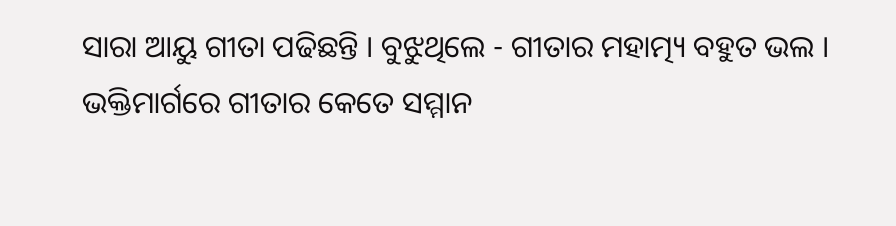ସାରା ଆୟୁ ଗୀତା ପଢିଛନ୍ତି । ବୁଝୁଥିଲେ - ଗୀତାର ମହାତ୍ମ୍ୟ ବହୁତ ଭଲ । ଭକ୍ତିମାର୍ଗରେ ଗୀତାର କେତେ ସମ୍ମାନ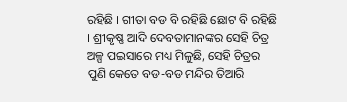ରହିଛି । ଗୀତା ବଡ ବି ରହିଛି ଛୋଟ ବି ରହିଛି । ଶ୍ରୀକୃଷ୍ଣ ଆଦି ଦେବତାମାନଙ୍କର ସେହି ଚିତ୍ର ଅଳ୍ପ ପଇସାରେ ମଧ୍ୟ ମିଳୁଛି, ସେହି ଚିତ୍ରର ପୁଣି କେତେ ବଡ-ବଡ ମନ୍ଦିର ତିଆରି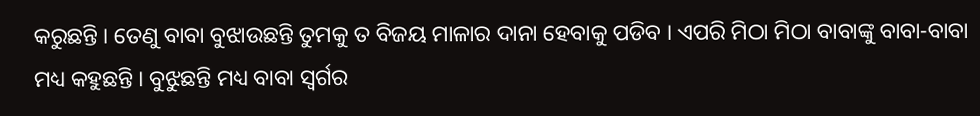କରୁଛନ୍ତି । ତେଣୁ ବାବା ବୁଝାଉଛନ୍ତି ତୁମକୁ ତ ବିଜୟ ମାଳାର ଦାନା ହେବାକୁ ପଡିବ । ଏପରି ମିଠା ମିଠା ବାବାଙ୍କୁ ବାବା-ବାବା ମଧ୍ୟ କହୁଛନ୍ତି । ବୁଝୁଛନ୍ତି ମଧ୍ୟ ବାବା ସ୍ୱର୍ଗର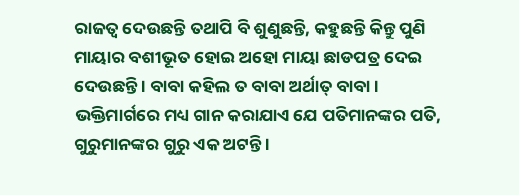ରାଜତ୍ୱ ଦେଉଛନ୍ତି ତଥାପି ବି ଶୁଣୁଛନ୍ତି, କହୁଛନ୍ତି କିନ୍ତୁ ପୁଣି ମାୟାର ବଶୀଭୂତ ହୋଇ ଅହୋ ମାୟା ଛାଡପତ୍ର ଦେଇ ଦେଉଛନ୍ତି । ବାବା କହିଲ ତ ବାବା ଅର୍ଥାତ୍ ବାବା । ଭକ୍ତିମାର୍ଗରେ ମଧ୍ୟ ଗାନ କରାଯାଏ ଯେ ପତିମାନଙ୍କର ପତି, ଗୁରୁମାନଙ୍କର ଗୁରୁ ଏକ ଅଟନ୍ତି ।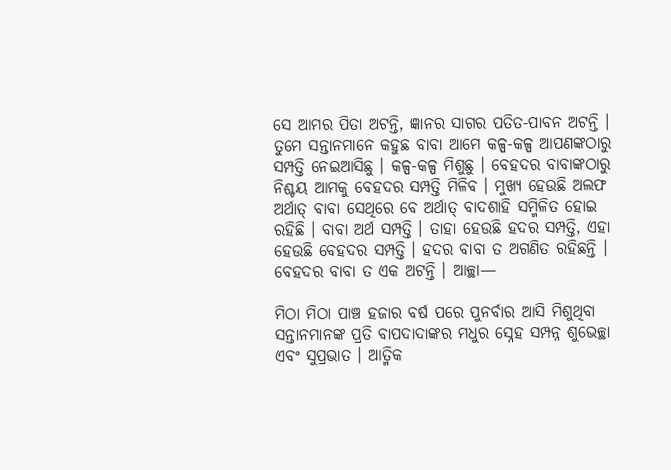ସେ ଆମର ପିତା ଅଟନ୍ତି, ଜ୍ଞାନର ସାଗର ପତିତ-ପାବନ ଅଟନ୍ତି । ତୁମେ ସନ୍ତାନମାନେ କହୁଛ ବାବା ଆମେ କଳ୍ପ-କଳ୍ପ ଆପଣଙ୍କଠାରୁ ସମ୍ପତ୍ତି ନେଇଆସିଛୁ । କଳ୍ପ-କଳ୍ପ ମିଶୁଛୁ । ବେହଦର ବାବାଙ୍କଠାରୁ ନିଶ୍ଚୟ ଆମକୁ ବେହଦର ସମ୍ପତ୍ତି ମିଳିବ । ମୁଖ୍ୟ ହେଉଛି ଅଲଫ ଅର୍ଥାତ୍ ବାବା ସେଥିରେ ବେ ଅର୍ଥାତ୍ ବାଦଶାହି ସମ୍ମିଳିତ ହୋଇ ରହିଛି । ବାବା ଅର୍ଥ ସମ୍ପତ୍ତି । ତାହା ହେଉଛି ହଦର ସମ୍ପତ୍ତି, ଏହା ହେଉଛି ବେହଦର ସମ୍ପତ୍ତି । ହଦର ବାବା ତ ଅଗଣିତ ରହିଛନ୍ତି । ବେହଦର ବାବା ତ ଏକ ଅଟନ୍ତି । ଆଚ୍ଛା—

ମିଠା ମିଠା ପାଞ୍ଚ ହଜାର ବର୍ଷ ପରେ ପୁନର୍ବାର ଆସି ମିଶୁଥିବା ସନ୍ତାନମାନଙ୍କ ପ୍ରତି ବାପଦାଦାଙ୍କର ମଧୁର ସ୍ନେହ ସମ୍ପନ୍ନ ଶୁଭେଚ୍ଛା ଏବଂ ସୁପ୍ରଭାତ । ଆତ୍ମିକ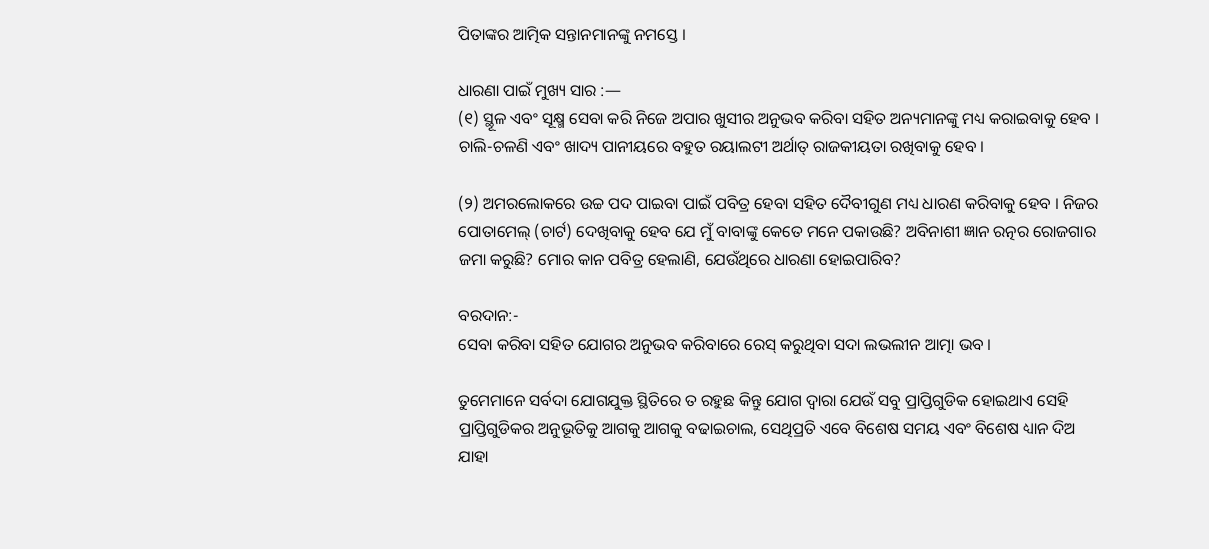ପିତାଙ୍କର ଆତ୍ମିକ ସନ୍ତାନମାନଙ୍କୁ ନମସ୍ତେ ।

ଧାରଣା ପାଇଁ ମୁଖ୍ୟ ସାର :—
(୧) ସ୍ଥୂଳ ଏବଂ ସୂକ୍ଷ୍ମ ସେବା କରି ନିଜେ ଅପାର ଖୁସୀର ଅନୁଭବ କରିବା ସହିତ ଅନ୍ୟମାନଙ୍କୁ ମଧ୍ୟ କରାଇବାକୁ ହେବ । ଚାଲି-ଚଳଣି ଏବଂ ଖାଦ୍ୟ ପାନୀୟରେ ବହୁତ ରୟାଲଟୀ ଅର୍ଥାତ୍ ରାଜକୀୟତା ରଖିବାକୁ ହେବ ।

(୨) ଅମରଲୋକରେ ଉଚ୍ଚ ପଦ ପାଇବା ପାଇଁ ପବିତ୍ର ହେବା ସହିତ ଦୈବୀଗୁଣ ମଧ୍ୟ ଧାରଣ କରିବାକୁ ହେବ । ନିଜର ପୋତାମେଲ୍ (ଚାର୍ଟ) ଦେଖିବାକୁ ହେବ ଯେ ମୁଁ ବାବାଙ୍କୁ କେତେ ମନେ ପକାଉଛି? ଅବିନାଶୀ ଜ୍ଞାନ ରତ୍ନର ରୋଜଗାର ଜମା କରୁଛି? ମୋର କାନ ପବିତ୍ର ହେଲାଣି, ଯେଉଁଥିରେ ଧାରଣା ହୋଇପାରିବ?

ବରଦାନ:-
ସେବା କରିବା ସହିତ ଯୋଗର ଅନୁଭବ କରିବାରେ ରେସ୍ କରୁଥିବା ସଦା ଲଭଲୀନ ଆତ୍ମା ଭବ ।

ତୁମେମାନେ ସର୍ବଦା ଯୋଗଯୁକ୍ତ ସ୍ଥିତିରେ ତ ରହୁଛ କିନ୍ତୁ ଯୋଗ ଦ୍ୱାରା ଯେଉଁ ସବୁ ପ୍ରାପ୍ତିଗୁଡିକ ହୋଇଥାଏ ସେହି ପ୍ରାପ୍ତିଗୁଡିକର ଅନୁଭୂତିକୁ ଆଗକୁ ଆଗକୁ ବଢାଇଚାଲ, ସେଥିପ୍ରତି ଏବେ ବିଶେଷ ସମୟ ଏବଂ ବିଶେଷ ଧ୍ୟାନ ଦିଅ ଯାହା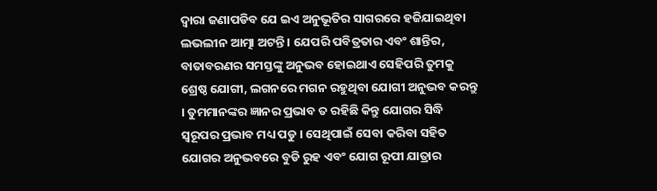ଦ୍ୱାରା ଜଣାପଡିବ ଯେ ଇଏ ଅନୁଭୂତିର ସାଗରରେ ହଜିଯାଇଥିବା ଲଭଲୀନ ଆତ୍ମା ଅଟନ୍ତି । ଯେପରି ପବିତ୍ରତାର ଏବଂ ଶାନ୍ତିର, ବାତାବରଣର ସମସ୍ତଙ୍କୁ ଅନୁଭବ ହୋଇଥାଏ ସେହିପରି ତୁମକୁ ଶ୍ରେଷ୍ଠ ଯୋଗୀ, ଲଗନରେ ମଗନ ରହୁଥିବା ଯୋଗୀ ଅନୁଭବ କରନ୍ତୁ । ତୁମମାନଙ୍କର ଜ୍ଞାନର ପ୍ରଭାବ ତ ରହିଛି କିନ୍ତୁ ଯୋଗର ସିଦ୍ଧି ସ୍ୱରୂପର ପ୍ରଭାବ ମଧ୍ୟ ପଡୁ । ସେଥିପାଇଁ ସେବା କରିବା ସହିତ ଯୋଗର ଅନୁଭବରେ ବୁଡି ରୁହ ଏବଂ ଯୋଗ ରୂପୀ ଯାତ୍ରାର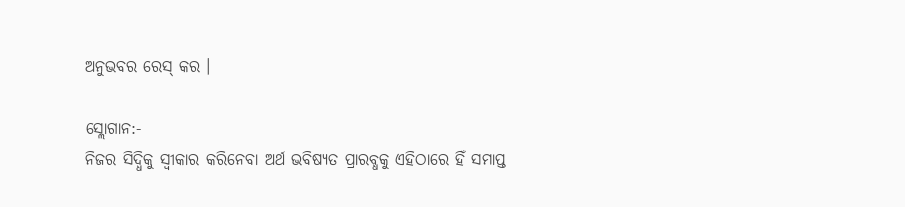ଅନୁଭବର ରେସ୍‌ କର ।

ସ୍ଲୋଗାନ:-
ନିଜର ସିଦ୍ଧିକୁ ସ୍ୱୀକାର କରିନେବା ଅର୍ଥ ଭବିଷ୍ୟତ ପ୍ରାରବ୍ଧକୁ ଏହିଠାରେ ହିଁ ସମାପ୍ତ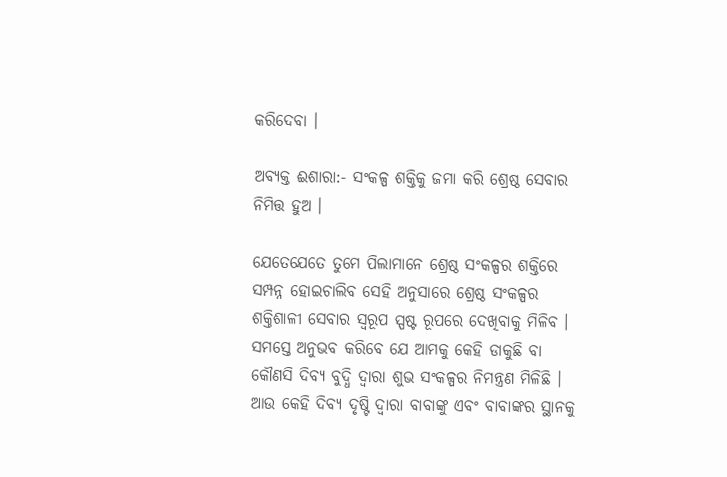କରିଦେବା ।

ଅବ୍ୟକ୍ତ ଈଶାରା:- ସଂକଳ୍ପ ଶକ୍ତିକୁ ଜମା କରି ଶ୍ରେଷ୍ଠ ସେବାର ନିମିତ୍ତ ହୁଅ ।

ଯେତେଯେତେ ତୁମେ ପିଲାମାନେ ଶ୍ରେଷ୍ଠ ସଂକଳ୍ପର ଶକ୍ତିରେ ସମ୍ପନ୍ନ ହୋଇଚାଲିବ ସେହି ଅନୁସାରେ ଶ୍ରେଷ୍ଠ ସଂକଳ୍ପର ଶକ୍ତିଶାଳୀ ସେବାର ସ୍ୱରୂପ ସ୍ପଷ୍ଟ ରୂପରେ ଦେଖିବାକୁ ମିଳିବ । ସମସ୍ତେ ଅନୁଭବ କରିବେ ଯେ ଆମକୁ କେହି ଡାକୁଛି ବା କୌଣସି ଦିବ୍ୟ ବୁଦ୍ଧି ଦ୍ୱାରା ଶୁଭ ସଂକଳ୍ପର ନିମନ୍ତ୍ରଣ ମିଳିଛି । ଆଉ କେହି ଦିବ୍ୟ ଦୃଷ୍ଟି ଦ୍ୱାରା ବାବାଙ୍କୁ ଏବଂ ବାବାଙ୍କର ସ୍ଥାନକୁ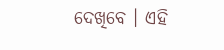ଦେଖିବେ । ଏହି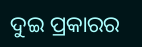ଦୁଇ ପ୍ରକାରର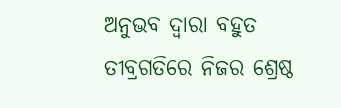ଅନୁଭବ ଦ୍ୱାରା ବହୁତ ତୀବ୍ରଗତିରେ ନିଜର ଶ୍ରେଷ୍ଠ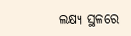ଲକ୍ଷ୍ୟ ସ୍ଥଳରେ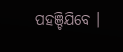ପହଞ୍ଚିଯିବେ ।